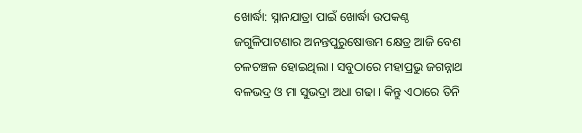ଖୋର୍ଦ୍ଧା: ସ୍ନାନଯାତ୍ରା ପାଇଁ ଖୋର୍ଦ୍ଧା ଉପକଣ୍ଠ ଜଗୁଳିପାଟଣାର ଅନନ୍ତପୁରୁଷୋତ୍ତମ କ୍ଷେତ୍ର ଆଜି ବେଶ ଚଳଚଞ୍ଚଳ ହୋଇଥିଲା । ସବୁଠାରେ ମହାପ୍ରଭୁ ଜଗନ୍ନାଥ ବଳଭଦ୍ର ଓ ମା ସୁଭଦ୍ରା ଅଧା ଗଢା । କିନ୍ତୁ ଏଠାରେ ତିନି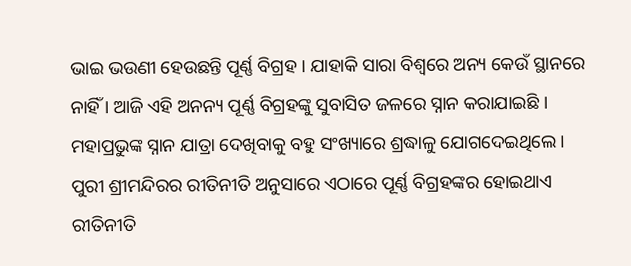ଭାଇ ଭଉଣୀ ହେଉଛନ୍ତି ପୂର୍ଣ୍ଣ ବିଗ୍ରହ । ଯାହାକି ସାରା ବିଶ୍ୱରେ ଅନ୍ୟ କେଉଁ ସ୍ଥାନରେ ନାହିଁ । ଆଜି ଏହି ଅନନ୍ୟ ପୂର୍ଣ୍ଣ ବିଗ୍ରହଙ୍କୁ ସୁବାସିତ ଜଳରେ ସ୍ନାନ କରାଯାଇଛି । ମହାପ୍ରଭୁଙ୍କ ସ୍ନାନ ଯାତ୍ରା ଦେଖିବାକୁ ବହୁ ସଂଖ୍ୟାରେ ଶ୍ରଦ୍ଧାଳୁ ଯୋଗଦେଇଥିଲେ ।
ପୁରୀ ଶ୍ରୀମନ୍ଦିରର ରୀତିନୀତି ଅନୁସାରେ ଏଠାରେ ପୂର୍ଣ୍ଣ ବିଗ୍ରହଙ୍କର ହୋଇଥାଏ ରୀତିନୀତି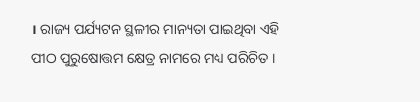। ରାଜ୍ୟ ପର୍ଯ୍ୟଟନ ସ୍ଥଳୀର ମାନ୍ୟତା ପାଇଥିବା ଏହି ପୀଠ ପୁରୁଷୋତ୍ତମ କ୍ଷେତ୍ର ନାମରେ ମଧ୍ୟ ପରିଚିତ ।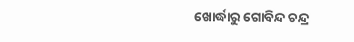ଖୋର୍ଦ୍ଧାରୁ ଗୋବିନ୍ଦ ଚନ୍ଦ୍ର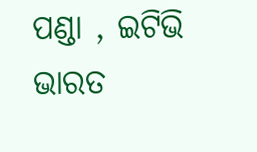ପଣ୍ଡା , ଇଟିଭି ଭାରତ